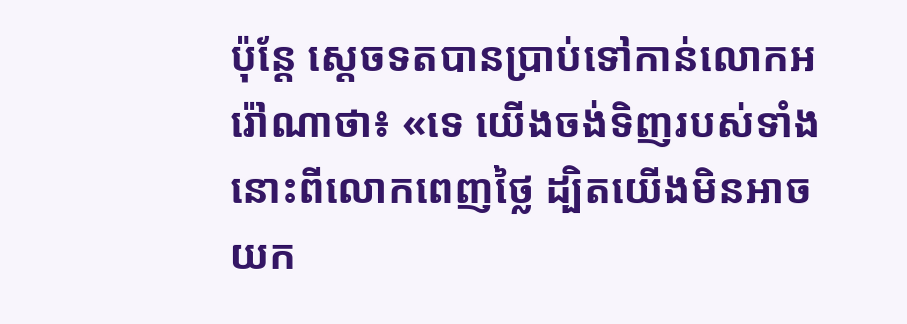ប៉ុន្តែ ស្តេចទតបានប្រាប់ទៅកាន់លោកអរ៉ៅណាថា៖ «ទេ យើងចង់ទិញរបស់ទាំងនោះពីលោកពេញថ្លៃ ដ្បិតយើងមិនអាចយក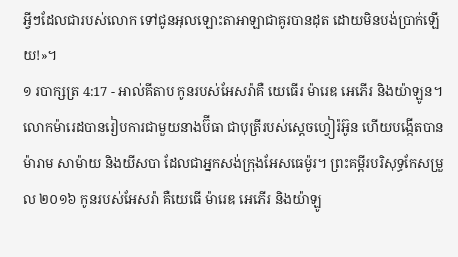អ្វីៗដែលជារបស់លោក ទៅជូនអុលឡោះតាអាឡាជាគូរបានដុត ដោយមិនបង់ប្រាក់ឡើយ!»។
១ របាក្សត្រ 4:17 - អាល់គីតាប កូនរបស់អែសរ៉ាគឺ យេធើរ ម៉ារេឌ អេភើរ និងយ៉ាឡូន។ លោកម៉ារេដបានរៀបការជាមួយនាងប៊ីធា ជាបុត្រីរបស់ស្តេចហ្វៀរ៉អ៊ូន ហើយបង្កើតបានម៉ារាម សាម៉ាយ និងយីសបា ដែលជាអ្នកសង់ក្រុងអែសធេម៉ូរ។ ព្រះគម្ពីរបរិសុទ្ធកែសម្រួល ២០១៦ កូនរបស់អែសរ៉ា គឺយេធើ ម៉ារេឌ អេភើរ និងយ៉ាឡូ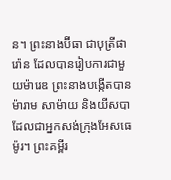ន។ ព្រះនាងប៊ីធា ជាបុត្រីផារ៉ោន ដែលបានរៀបការជាមួយម៉ារេឌ ព្រះនាងបង្កើតបានម៉ារាម សាម៉ាយ និងយីសបា ដែលជាអ្នកសង់ក្រុងអែសធេម៉ូរ។ ព្រះគម្ពីរ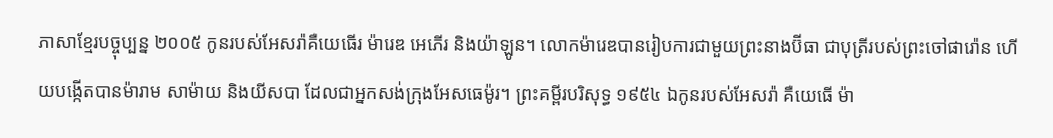ភាសាខ្មែរបច្ចុប្បន្ន ២០០៥ កូនរបស់អែសរ៉ាគឺយេធើរ ម៉ារេឌ អេភើរ និងយ៉ាឡូន។ លោកម៉ារេឌបានរៀបការជាមួយព្រះនាងប៊ីធា ជាបុត្រីរបស់ព្រះចៅផារ៉ោន ហើយបង្កើតបានម៉ារាម សាម៉ាយ និងយីសបា ដែលជាអ្នកសង់ក្រុងអែសធេម៉ូរ។ ព្រះគម្ពីរបរិសុទ្ធ ១៩៥៤ ឯកូនរបស់អែសរ៉ា គឺយេធើ ម៉ា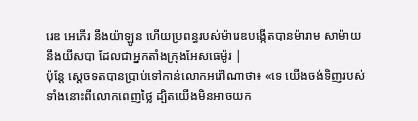រេឌ អេភើរ នឹងយ៉ាឡូន ហើយប្រពន្ធរបស់ម៉ារេឌបង្កើតបានម៉ារាម សាម៉ាយ នឹងយីសបា ដែលជាអ្នកតាំងក្រុងអែសធេម៉ូរ |
ប៉ុន្តែ ស្តេចទតបានប្រាប់ទៅកាន់លោកអរ៉ៅណាថា៖ «ទេ យើងចង់ទិញរបស់ទាំងនោះពីលោកពេញថ្លៃ ដ្បិតយើងមិនអាចយក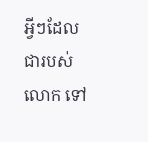អ្វីៗដែលជារបស់លោក ទៅ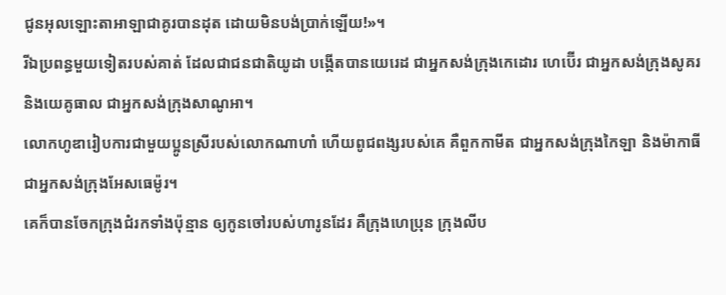ជូនអុលឡោះតាអាឡាជាគូរបានដុត ដោយមិនបង់ប្រាក់ឡើយ!»។
រីឯប្រពន្ធមួយទៀតរបស់គាត់ ដែលជាជនជាតិយូដា បង្កើតបានយេរេដ ជាអ្នកសង់ក្រុងកេដោរ ហេប៊ើរ ជាអ្នកសង់ក្រុងសូគរ និងយេគូធាល ជាអ្នកសង់ក្រុងសាណូអា។
លោកហូឌារៀបការជាមួយប្អូនស្រីរបស់លោកណាហាំ ហើយពូជពង្សរបស់គេ គឺពួកកាមីត ជាអ្នកសង់ក្រុងកៃឡា និងម៉ាកាធី ជាអ្នកសង់ក្រុងអែសធេម៉ូរ។
គេក៏បានចែកក្រុងជំរកទាំងប៉ុន្មាន ឲ្យកូនចៅរបស់ហារូនដែរ គឺក្រុងហេប្រុន ក្រុងលីប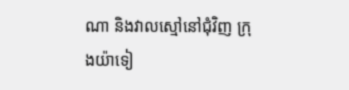ណា និងវាលស្មៅនៅជុំវិញ ក្រុងយ៉ាទៀ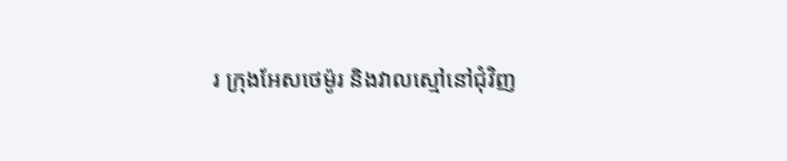រ ក្រុងអែសថេម៉ូរ និងវាលស្មៅនៅជុំវិញ